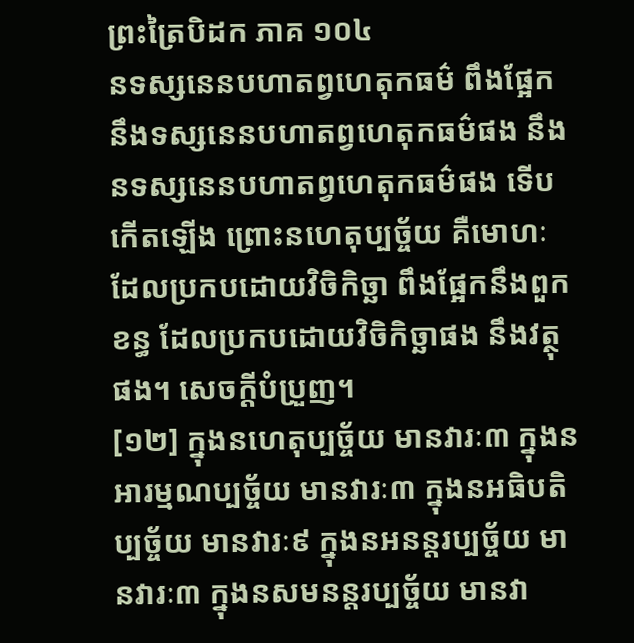ព្រះត្រៃបិដក ភាគ ១០៤
នទស្សនេនបហាតព្វហេតុកធម៌ ពឹងផ្អែកនឹងទស្សនេនបហាតព្វហេតុកធម៌ផង នឹងនទស្សនេនបហាតព្វហេតុកធម៌ផង ទើបកើតឡើង ព្រោះនហេតុប្បច្ច័យ គឺមោហៈ ដែលប្រកបដោយវិចិកិច្ឆា ពឹងផ្អែកនឹងពួកខន្ធ ដែលប្រកបដោយវិចិកិច្ឆាផង នឹងវត្ថុផង។ សេចក្ដីបំប្រួញ។
[១២] ក្នុងនហេតុប្បច្ច័យ មានវារៈ៣ ក្នុងនអារម្មណប្បច្ច័យ មានវារៈ៣ ក្នុងនអធិបតិប្បច្ច័យ មានវារៈ៩ ក្នុងនអនន្តរប្បច្ច័យ មានវារៈ៣ ក្នុងនសមនន្តរប្បច្ច័យ មានវា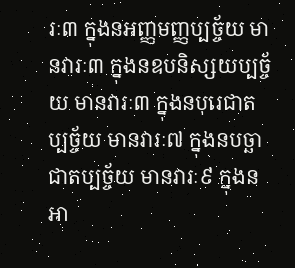រៈ៣ ក្នុងនអញ្ញមញ្ញប្បច្ច័យ មានវារៈ៣ ក្នុងនឧបនិស្សយប្បច្ច័យ មានវារៈ៣ ក្នុងនបុរេជាតប្បច្ច័យ មានវារៈ៧ ក្នុងនបច្ឆាជាតប្បច្ច័យ មានវារៈ៩ ក្នុងនអា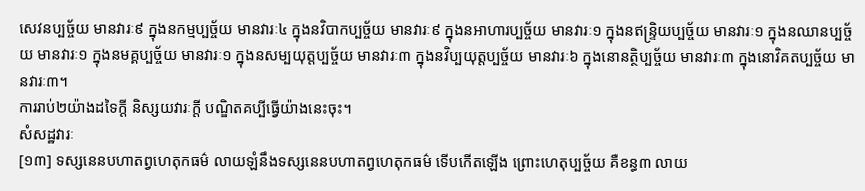សេវនប្បច្ច័យ មានវារៈ៩ ក្នុងនកម្មប្បច្ច័យ មានវារៈ៤ ក្នុងនវិបាកប្បច្ច័យ មានវារៈ៩ ក្នុងនអាហារប្បច័្ចយ មានវារៈ១ ក្នុងនឥន្ទ្រិយប្បច្ច័យ មានវារៈ១ ក្នុងនឈានប្បច្ច័យ មានវារៈ១ ក្នុងនមគ្គប្បច្ច័យ មានវារៈ១ ក្នុងនសម្បយុត្តប្បច្ច័យ មានវារៈ៣ ក្នុងនវិប្បយុត្តប្បច័្ចយ មានវារៈ៦ ក្នុងនោនត្ថិប្បច្ច័យ មានវារៈ៣ ក្នុងនោវិគតប្បច្ច័យ មានវារៈ៣។
ការរាប់២យ៉ាងដទៃក្ដី និស្សយវារៈក្ដី បណ្ឌិតគប្បីធ្វើយ៉ាងនេះចុះ។
សំសដ្ឋវារៈ
[១៣] ទស្សនេនបហាតព្វហេតុកធម៌ លាយឡំនឹងទស្សនេនបហាតព្វហេតុកធម៌ ទើបកើតឡើង ព្រោះហេតុប្បច្ច័យ គឺខន្ធ៣ លាយ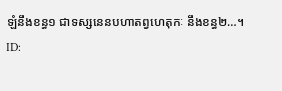ឡំនឹងខន្ធ១ ជាទស្សនេនបហាតព្វហេតុកៈ នឹងខន្ធ២…។
ID: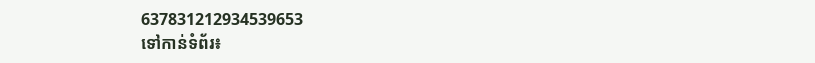637831212934539653
ទៅកាន់ទំព័រ៖